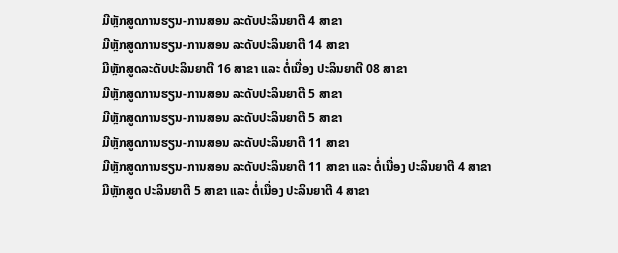ມີຫຼັກສູດການຮຽນ-ການສອນ ລະດັບປະລິນຍາຕີ 4 ສາຂາ
ມີຫຼັກສູດການຮຽນ-ການສອນ ລະດັບປະລິນຍາຕີ 14 ສາຂາ
ມີຫຼັກສູດລະດັບປະລິນຍາຕີ 16 ສາຂາ ແລະ ຕໍ່ເນື່ອງ ປະລິນຍາຕີ 08 ສາຂາ
ມີຫຼັກສູດການຮຽນ-ການສອນ ລະດັບປະລິນຍາຕີ 5 ສາຂາ
ມີຫຼັກສູດການຮຽນ-ການສອນ ລະດັບປະລິນຍາຕີ 5 ສາຂາ
ມີຫຼັກສູດການຮຽນ-ການສອນ ລະດັບປະລິນຍາຕີ 11 ສາຂາ
ມີຫຼັກສູດການຮຽນ-ການສອນ ລະດັບປະລິນຍາຕີ 11 ສາຂາ ແລະ ຕໍ່ເນື່ອງ ປະລິນຍາຕີ 4 ສາຂາ
ມີຫຼັກສູດ ປະລິນຍາຕີ 5 ສາຂາ ແລະ ຕໍ່ເນື່ອງ ປະລິນຍາຕີ 4 ສາຂາ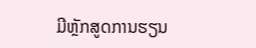ມີຫຼັກສູດການຮຽນ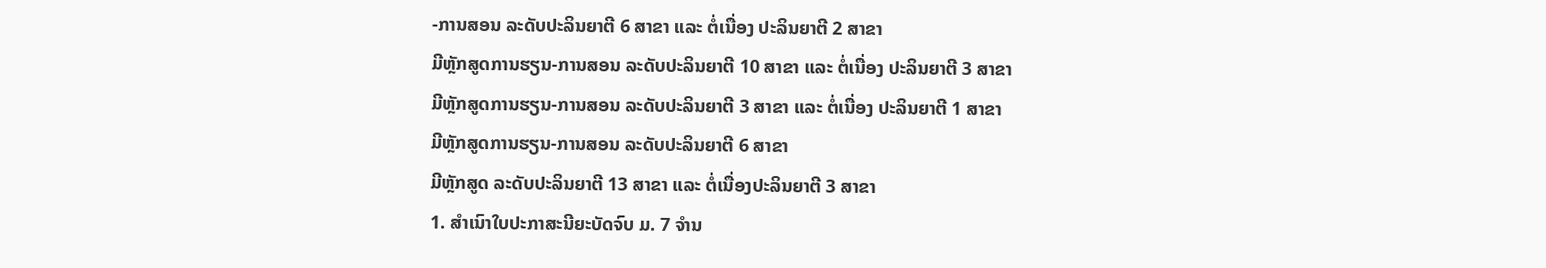-ການສອນ ລະດັບປະລິນຍາຕີ 6 ສາຂາ ແລະ ຕໍ່ເນື່ອງ ປະລິນຍາຕີ 2 ສາຂາ
ມີຫຼັກສູດການຮຽນ-ການສອນ ລະດັບປະລິນຍາຕີ 10 ສາຂາ ແລະ ຕໍ່ເນື່ອງ ປະລິນຍາຕີ 3 ສາຂາ
ມີຫຼັກສູດການຮຽນ-ການສອນ ລະດັບປະລິນຍາຕີ 3 ສາຂາ ແລະ ຕໍ່ເນື່ອງ ປະລິນຍາຕີ 1 ສາຂາ
ມີຫຼັກສູດການຮຽນ-ການສອນ ລະດັບປະລິນຍາຕີ 6 ສາຂາ
ມີຫຼັກສູດ ລະດັບປະລິນຍາຕີ 13 ສາຂາ ແລະ ຕໍ່ເນື່ອງປະລິນຍາຕີ 3 ສາຂາ
1. ສຳເນົາໃບປະກາສະນີຍະບັດຈົບ ມ. 7 ຈຳນ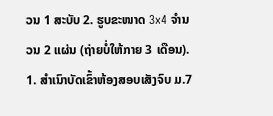ວນ 1 ສະບັບ 2. ຮູບຂະໜາດ 3x4 ຈຳນວນ 2 ແຜ່ນ (ຖ່າຍບໍ່ໃຫ້ກາຍ 3 ເດືອນ).
1. ສຳເນົາບັດເຂົ້າຫ້ອງສອບເສັງຈົບ ມ.7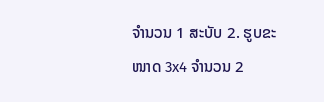ຈຳນວນ 1 ສະບັບ 2. ຮູບຂະໜາດ 3x4 ຈຳນວນ 2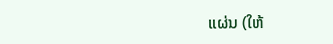ແຜ່ນ (ໃຫ້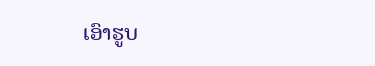ເອົາຮູບ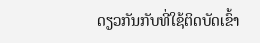ດຽວກັນກັບທີ່ໃຊ້ຕິດບັດເຂົ້າ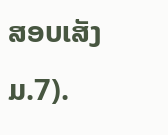ສອບເສັງ ມ.7).